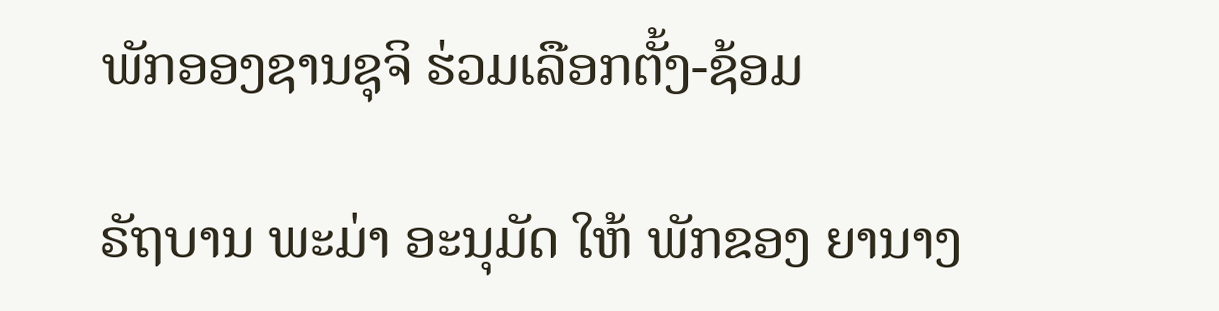ພັກອອງຊານຊຸຈິ ຮ່ວມເລືອກຕັ້ງ-ຊ້ອມ

ຣັຖບານ ພະມ່າ ອະນຸມັດ ໃຫ້ ພັກຂອງ ຍານາງ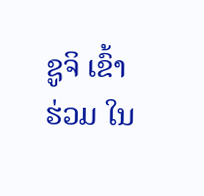ຊູຈິ ເຂົ້າຮ່ວມ ໃນ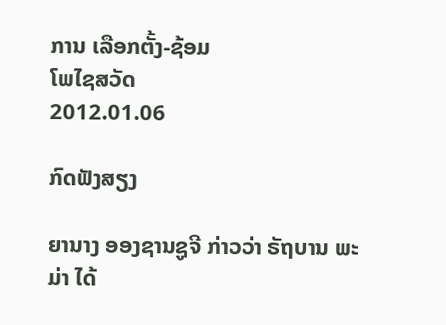ການ ເລືອກຕັ້ງ-ຊ້ອມ
ໂພໄຊສວັດ
2012.01.06

ກົດຟັງສຽງ

ຍານາງ ອອງຊານຊູຈີ ກ່າວວ່າ ຣັຖບານ ພະມ່າ ໄດ້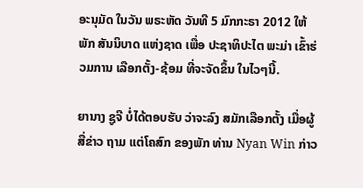ອະນຸມັດ ໃນວັນ ພຣະຫັດ ວັນທີ 5 ມົກກະຣາ 2012 ໃຫ້ພັກ ສັນນິບາດ ແຫ່ງຊາດ ເພື່ອ ປະຊາທິປະໄຕ ພະມ່າ ເຂົ້າຮ່ວມການ ເລືອກຕັ້ງ-ຊ້ອມ ທີ່ຈະຈັດຂຶ້ນ ໃນໄວໆນີ້.

ຍານາງ ຊູຈີ ບໍ່ໄດ້ຕອບຮັບ ວ່າຈະລົງ ສມັກເລືອກຕັ້ງ ເມື່ອຜູ້ສື່ຂ່າວ ຖາມ ແຕ່ໂຄສົກ ຂອງພັກ ທ່ານ Nyan Win ກ່າວ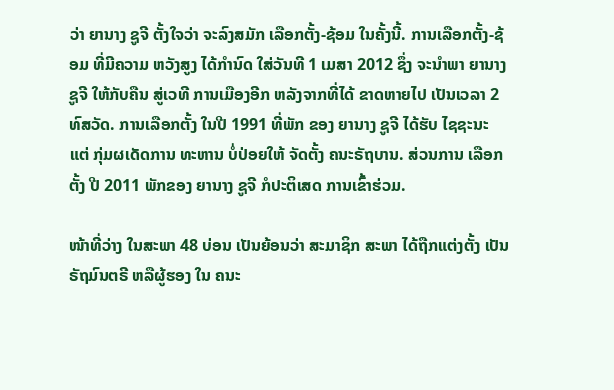ວ່າ ຍານາງ ຊູຈີ ຕັ້ງໃຈວ່າ ຈະລົງສມັກ ເລືອກຕັ້ງ-ຊ້ອມ ໃນຄັ້ງນີ້. ການເລືອກຕັ້ງ-ຊ້ອມ ທີ່ມີຄວາມ ຫວັງສູງ ໄດ້ກໍານົດ ໃສ່ວັນທີ 1 ເມສາ 2012 ຊຶ່ງ ຈະນໍາພາ ຍານາງ ຊູຈີ ໃຫ້ກັບຄືນ ສູ່ເວທີ ການເມືອງອີກ ຫລັງຈາກທີ່ໄດ້ ຂາດຫາຍໄປ ເປັນເວລາ 2 ທົສວັດ. ການເລືອກຕັ້ງ ໃນປີ 1991 ທີ່ພັກ ຂອງ ຍານາງ ຊູຈີ ໄດ້ຮັບ ໄຊຊະນະ ແຕ່ ກຸ່ມຜເດັດການ ທະຫານ ບໍ່ປ່ອຍໃຫ້ ຈັດຕັ້ງ ຄນະຣັຖບານ. ສ່ວນການ ເລືອກຕັ້ງ ປີ 2011 ພັກຂອງ ຍານາງ ຊູຈີ ກໍປະຕິເສດ ການເຂົ້າຮ່ວມ.

ໜ້າທີ່ວ່າງ ໃນສະພາ 48 ບ່ອນ ເປັນຍ້ອນວ່າ ສະມາຊິກ ສະພາ ໄດ້ຖືກແຕ່ງຕັ້ງ ເປັນ ຣັຖມົນຕຣີ ຫລືຜູ້ຮອງ ໃນ ຄນະ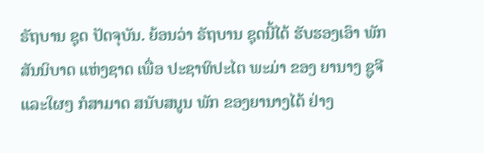ຣັຖບານ ຊຸດ ປັດຈຸບັນ. ຍ້ອນວ່າ ຣັຖບານ ຊຸດນີ້ໄດ້ ຮັບຮອງເອົາ ພັກສັນນິບາດ ແຫ່ງຊາດ ເພື່ອ ປະຊາທິປະໄຕ ພະມ່າ ຂອງ ຍານາງ ຊູຈີ ແລະໃຜໆ ກໍສາມາດ ສນັບສນູນ ພັກ ຂອງຍານາງໄດ້ ຢ່າງ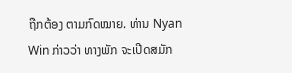ຖືກຕ້ອງ ຕາມກົດໝາຍ. ທ່ານ Nyan Win ກ່າວວ່າ ທາງພັກ ຈະເປີດສມັກ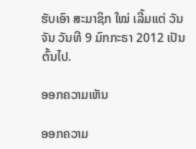ຮັບເອົາ ສະມາຊິກ ໃໝ່ ເລີ້ມແຕ່ ວັນຈັນ ວັນທີ 9 ມົກກະຣາ 2012 ເປັນຕົ້ນໄປ.

ອອກຄວາມເຫັນ

ອອກຄວາມ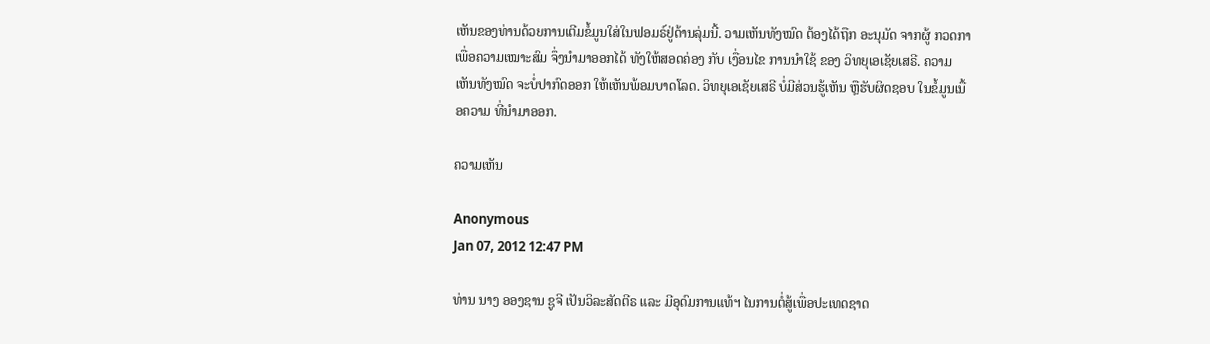ເຫັນຂອງທ່ານດ້ວຍການເຕີມຂໍ້ມູນໃສ່ໃນຟອມຣ໌ຢູ່ດ້ານລຸ່ມນີ້. ວາມເຫັນທັງໝົດ ຕ້ອງໄດ້ຖືກ ອະນຸມັດ ຈາກຜູ້ ກວດກາ ເພື່ອຄວາມເໝາະສົມ ຈຶ່ງນໍາມາອອກໄດ້ ທັງໃຫ້ສອດຄ່ອງ ກັບ ເງື່ອນໄຂ ການນຳໃຊ້ ຂອງ ວິທຍຸເອເຊັຍເສຣີ. ຄວາມເຫັນທັງໝົດ ຈະບໍ່ປາກົດອອກ ໃຫ້ເຫັນພ້ອມບາດໂລດ. ວິທຍຸເອເຊັຍເສຣີ ບໍ່ມີສ່ວນຮູ້ເຫັນ ຫຼືຮັບຜິດຊອບ ໃນຂໍ້ມູນເນື້ອຄວາມ ທີ່ນໍາມາອອກ.

ຄວາມເຫັນ

Anonymous
Jan 07, 2012 12:47 PM

ທ່ານ ນາງ ອອງຊານ ຊູຈີ ເປັນວິລະສັດຕີຣ ແລະ ມີອຸດົມການແທ້ຯ ໄນການຕໍ່ສູ້ເພື່ອປະເທດຊາດ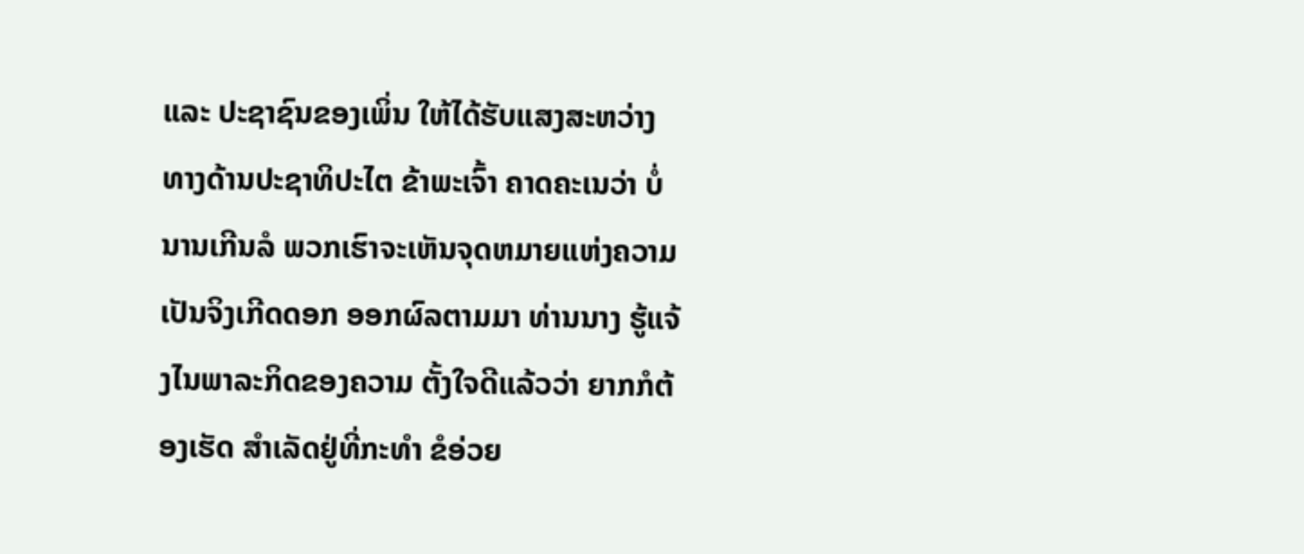ແລະ ປະຊາຊົນຂອງເພິ່ນ ໃຫ້ໄດ້ຮັບແສງສະຫວ່າງ ທາງດ້ານປະຊາທິປະໄຕ ຂ້າພະເຈົ້າ ຄາດຄະເນວ່າ ບໍ່ນານເກີນລໍ ພວກເຮົາຈະເຫັນຈຸດຫມາຍແຫ່ງຄວາມເປັນຈິງເກີດດອກ ອອກຜົລຕາມມາ ທ່ານນາງ ຮູ້ແຈ້ງໄນພາລະກິດຂອງຄວາມ ຕັ້ງໃຈດີແລ້ວວ່າ ຍາກກໍຕ້ອງເຮັດ ສຳເລັດຢູ່ທີ່ກະທຳ ຂໍອ່ວຍ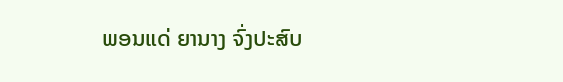ພອນແດ່ ຍານາງ ຈົ່ງປະສົບ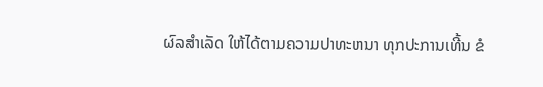ຜົລສຳເລັດ ໃຫ້ໄດ້ຕາມຄວາມປາທະຫນາ ທຸກປະການເທີ້ນ ຂໍ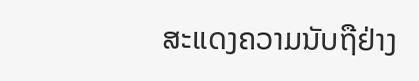ສະແດງຄວາມນັບຖືຢ່າງ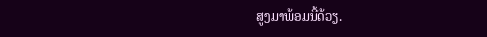ສູງມາພ້ອມນີ້ດ້ວຽ.